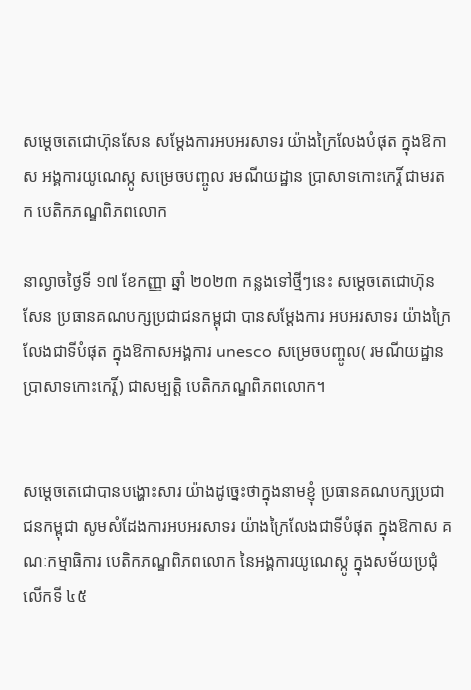សម្ដេចតេជោហ៊ុនសែន សម្ដែងការអបអរសាទរ យ៉ាងក្រៃលែងបំផុត ក្នុងឱកាស អង្គការយូណេស្កូ សម្រេចបញ្ចូល រមណីយដ្ឋាន ប្រាសាទកោះកេរ្តិ៍ ជាមរតក បេតិកភណ្ឌពិភពលោក

នាល្ងាចថ្ងៃទី ១៧ ខែកញ្ញា ឆ្នាំ ២០២៣ កន្លងទៅថ្មីៗនេះ សម្ដេចតេជោហ៊ុនសែន ប្រធានគណបក្សប្រជាជនកម្ពុជា បានសម្ដែងការ អបអរសាទរ យ៉ាងក្រៃលែងជាទីបំផុត ក្នុងឱកាសអង្គការ unesco សម្រេចបញ្ចូល( រមណីយដ្ឋាន ប្រាសាទកោះកេរ្តិ៍) ជាសម្បត្តិ បេតិកភណ្ឌពិភពលោក។


សម្ដេចតេជោបានបង្ហោះសារ យ៉ាងដូច្នេះថាក្នុងនាមខ្ញុំ ប្រធានគណបក្សប្រជាជនកម្ពុជា សូមសំដែងការអបអរសាទរ យ៉ាងក្រៃលែងជាទីបំផុត ក្នុងឱកាស គណៈកម្មាធិការ បេតិកភណ្ឌពិភពលោក នៃអង្គការយូណេស្កូ ក្នុងសម័យប្រជុំលើកទី ៤៥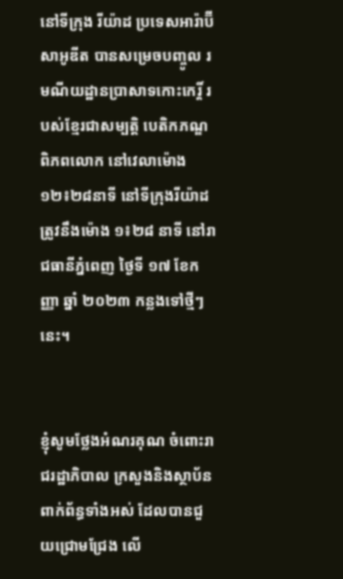នៅទីក្រុង រីយ៉ាដ ប្រទេសអារ៉ាប៊ីសាអូឌីត បានសម្រេចបញ្ចូល រមណីយដ្ឋានប្រាសាទកោះកេរ្តិ៍ របស់ខ្មែរជាសម្បត្តិ បេតិកភណ្ឌពិភពលោក នៅវេលាម៉ោង ១២៖២៨នាទី នៅទីក្រុងរីយ៉ាដ ត្រូវនឹងម៉ោង ១៖២៨ នាទី នៅរាជធានីភ្នំពេញ ថ្ងៃទី ១៧ ខែកញ្ញា ឆ្នាំ ២០២៣ កន្លងទៅថ្មីៗនេះ។


ខ្ញុំសូមថ្លែងអំណរគុណ ចំពោះរាជរដ្ឋាភិបាល ក្រសួងនិងស្ថាប័ន ពាក់ព័ន្ធទាំងអស់ ដែលបានជួយជ្រោមជ្រែង លើ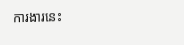ការងារនេះ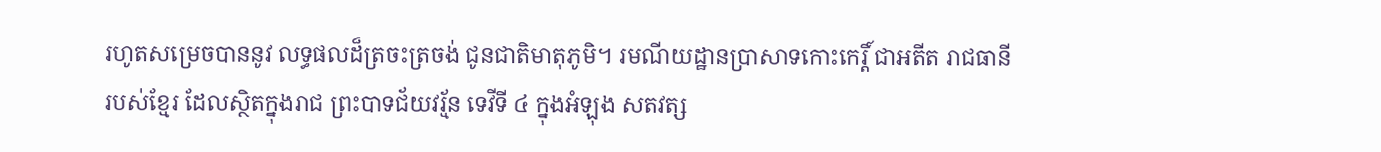រហូតសម្រេចបាននូវ លទ្ធផលដ៏ត្រចះត្រចង់ ជូនជាតិមាតុភូមិ។ រមណីយដ្ឋានប្រាសាទកោះកេរ្តិ៍ ជាអតីត រាជធានីរបស់ខ្មែរ ដែលស្ថិតក្នុងរាជ ព្រះបាទជ័យវរ្ម័ន ទេវីទី ៤ ក្នុងអំឡុង សតវត្ស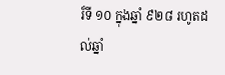រ៏ទី ១០ ក្នុងឆ្នាំ ៩២៨ រហូតដល់ឆ្នាំ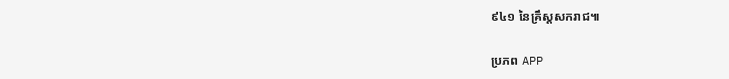៩៤១ នៃគ្រឹស្តសករាជ៕

ប្រភព APP